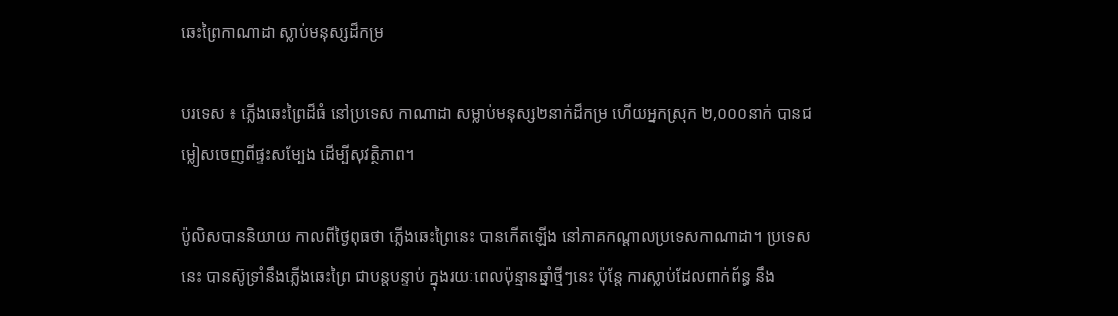ឆេះព្រៃកាណាដា ស្លាប់មនុស្សដ៏កម្រ

បរទេស ៖ ភ្លើងឆេះព្រៃដ៏ធំ នៅប្រទេស កាណាដា សម្លាប់មនុស្ស២នាក់ដ៏កម្រ ហើយអ្នកស្រុក ២,០០០នាក់ បានជម្លៀសចេញពីផ្ទះសម្បែង ដើម្បីសុវត្ថិភាព។

ប៉ូលិសបាននិយាយ កាលពីថ្ងៃពុធថា ភ្លើងឆេះព្រៃនេះ បានកើតឡើង នៅភាគកណ្តាលប្រទេសកាណាដា។ ប្រទេសនេះ បានស៊ូទ្រាំនឹងភ្លើងឆេះព្រៃ ជាបន្តបន្ទាប់ ក្នុងរយៈពេលប៉ុន្មានឆ្នាំថ្មីៗនេះ ប៉ុន្តែ ការស្លាប់ដែលពាក់ព័ន្ធ នឹង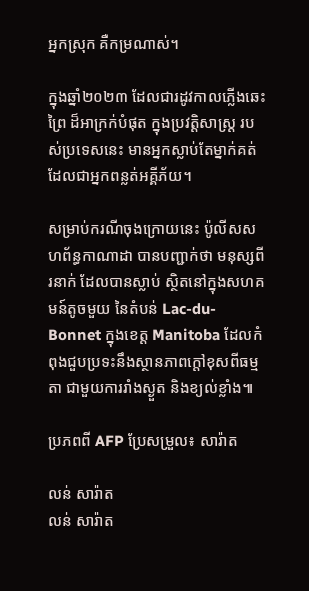អ្នកស្រុក គឺកម្រណាស់។

ក្នុងឆ្នាំ២០២៣ ដែលជារដូវកាលភ្លើងឆេះព្រៃ ដ៏អាក្រក់បំផុត ក្នុងប្រវត្តិសាស្ត្រ របស់ប្រទេសនេះ មានអ្នកស្លាប់តែម្នាក់គត់ ដែលជាអ្នកពន្លត់អគ្គីភ័យ។

សម្រាប់ករណីចុងក្រោយនេះ ប៉ូលីសសហព័ន្ធកាណាដា បានបញ្ជាក់ថា មនុស្សពីរនាក់ ដែលបានស្លាប់ ស្ថិតនៅក្នុងសហគមន៍តូចមួយ នៃតំបន់ Lac-du-Bonnet ក្នុងខេត្ត Manitoba ដែលកំពុងជួបប្រទះនឹងស្ថានភាពក្តៅខុសពីធម្មតា ជាមួយការរាំងស្ងួត និងខ្យល់ខ្លាំង៕

ប្រភពពី AFP ប្រែសម្រួល៖ សារ៉ាត

លន់ សារ៉ាត
លន់ សារ៉ាត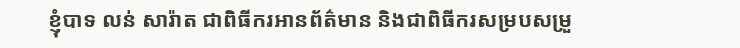ខ្ញុំបាទ លន់ សារ៉ាត ជាពិធីករអានព័ត៌មាន និងជាពិធីករសម្របសម្រួ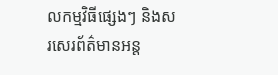លកម្មវិធីផ្សេងៗ និងសរសេរព័ត៌មានអន្ត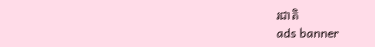រជាតិ
ads banner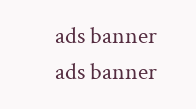ads banner
ads banner